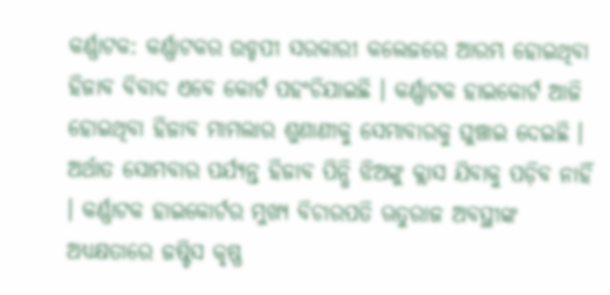କର୍ଣ୍ଣାଟକ: କର୍ଣ୍ଣାଟକର ଉଡ୍ଡପୀ ସରକାରୀ କଲେଜରେ ଆରମ୍ଭ ହୋଇଥିବା ହିଜାବ ବିବାଦ ଏବେ କୋର୍ଟ ପହଂଚିଯାଇଛି । କର୍ଣ୍ଣାଟକ ହାଇକୋର୍ଟ ଆଜି ହୋଇଥିବା ହିଜାବ ମାମଲାର ଶୁଣାଣୀକୁ ସେମାବାରକୁ ଘୁଞ୍ଚାଇ ଦେଇଛି । ଅର୍ଥାତ ସୋମବାର ପର୍ଯ୍ୟନ୍ତ ହିଜାବ ପିନ୍ଧି ଝିଅଙ୍କୁ କ୍ଲାସ ଯିବାକୁ ପଡ଼ିବ ନାହିଁ । କର୍ଣ୍ଣାଟକ ହାଇକୋର୍ଟର ମୁଖ୍ୟ ବିଚାରପତି ଋତୁରାଜ ଅବସ୍ଥୀଙ୍କ ଅଧ୍ୟକ୍ଷତାରେ ଜଷ୍ଟିସ କୃଷ୍ଣ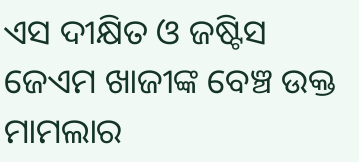ଏସ ଦୀକ୍ଷିତ ଓ ଜଷ୍ଟିସ ଜେଏମ ଖାଜୀଙ୍କ ବେଞ୍ଚ ଉକ୍ତ ମାମଲାର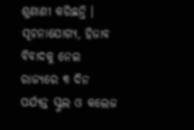ଶୁଣାଣୀ କରିଛନ୍ତି ।
ସୂଚନାଯୋଗ୍ୟ, ହିଜାବ ବିବାଦକୁ ନେଇ ରାଜ୍ୟରେ ୩ ଦିନ ପର୍ଯ୍ୟନ୍ତ ସ୍କୁଲ ଓ କଲେଜ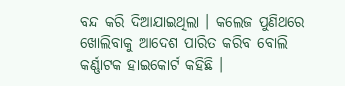ବନ୍ଦ କରି ଦିଆଯାଇଥିଲା । କଲେଜ ପୁଣିଥରେ ଖୋଲିବାକୁ ଆଦେଶ ପାରିତ କରିବ ବୋଲି କର୍ଣ୍ଣାଟକ ହାଇକୋର୍ଟ କହିଛି ।